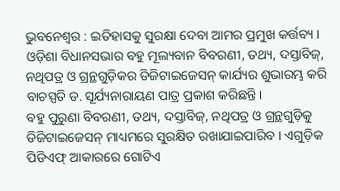ଭୁବନେଶ୍ୱର : ଇତିହାସକୁ ସୁରକ୍ଷା ଦେବା ଆମର ପ୍ରମୁଖ କର୍ତ୍ତବ୍ୟ । ଓଡ଼ିଶା ବିଧାନସଭାର ବହୁ ମୂଲ୍ୟବାନ ବିବରଣୀ, ତଥ୍ୟ, ଦସ୍ତାବିଜ୍, ନଥିପତ୍ର ଓ ଗ୍ରନ୍ଥଗୁଡ଼ିକର ଡିଜିଟାଇଜେସନ୍ କାର୍ଯ୍ୟର ଶୁଭାରମ୍ଭ କରି ବାଚସ୍ପତି ଡ. ସୂର୍ଯ୍ୟନାରାୟଣ ପାତ୍ର ପ୍ରକାଶ କରିଛନ୍ତି ।
ବହୁ ପୁରୁଣା ବିବରଣୀ, ତଥ୍ୟ, ଦସ୍ତାବିଜ୍, ନଥିପତ୍ର ଓ ଗ୍ରନ୍ଥଗୁଡ଼ିକୁ ଡିଜିଟାଇଜେସନ୍ ମାଧ୍ୟମରେ ସୁରକ୍ଷିତ ରଖାଯାଇପାରିବ । ଏଗୁଡ଼ିକ ପିଡିଏଫ୍ ଆକାରରେ ଗୋଟିଏ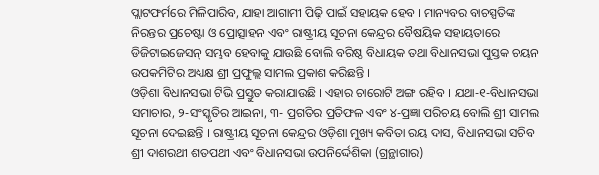ପ୍ଲାଟଫର୍ମରେ ମିଳିପାରିବ, ଯାହା ଆଗାମୀ ପିଢ଼ି ପାଇଁ ସହାୟକ ହେବ । ମାନ୍ୟବର ବାଚସ୍ପତିଙ୍କ ନିରନ୍ତର ପ୍ରଚେଷ୍ଟା ଓ ପ୍ରୋତ୍ସାହନ ଏବଂ ରାଷ୍ଟ୍ରୀୟ ସୂଚନା କେନ୍ଦ୍ରର ବୈଷୟିକ ସହାୟତାରେ ଡିଜିଟାଇଜେସନ୍ ସମ୍ଭବ ହେବାକୁ ଯାଉଛି ବୋଲି ବରିଷ୍ଠ ବିଧାୟକ ତଥା ବିଧାନସଭା ପୁସ୍ତକ ଚୟନ ଉପକମିଟିର ଅଧ୍ୟକ୍ଷ ଶ୍ରୀ ପ୍ରଫୁଲ୍ଲ ସାମଲ ପ୍ରକାଶ କରିଛନ୍ତି ।
ଓଡ଼ିଶା ବିଧାନସଭା ଟିଭି ପ୍ରସ୍ତୁତ କରାଯାଉଛି । ଏହାର ଚାରୋଟି ଅଙ୍ଗ ରହିବ । ଯଥା-୧-ବିଧାନସଭା ସମାଚାର, ୨-ସଂସ୍କୃତିର ଆଇନା, ୩- ପ୍ରଗତିର ପ୍ରତିଫଳ ଏବଂ ୪-ପ୍ରଜ୍ଞା ପରିଚୟ ବୋଲି ଶ୍ରୀ ସାମଲ ସୂଚନା ଦେଇଛନ୍ତି । ରାଷ୍ଟ୍ରୀୟ ସୂଚନା କେନ୍ଦ୍ରର ଓଡ଼ିଶା ମୁଖ୍ୟ କବିତା ରୟ ଦାସ, ବିଧାନସଭା ସଚିବ ଶ୍ରୀ ଦାଶରଥୀ ଶତପଥୀ ଏବଂ ବିଧାନସଭା ଉପନିର୍ଦ୍ଦେଶିକା (ଗ୍ରନ୍ଥାଗାର)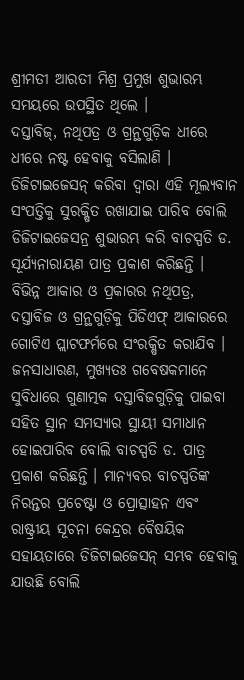ଶ୍ରୀମତୀ ଆରତୀ ମିଶ୍ର ପ୍ରମୁଖ ଶୁଭାରମ୍ଭ ସମୟରେ ଉପସ୍ଥିତ ଥିଲେ ।
ଦସ୍ତାବିଜ୍, ନଥିପତ୍ର ଓ ଗ୍ରନ୍ଥଗୁଡ଼ିକ ଧୀରେ ଧୀରେ ନଷ୍ଟ ହେବାକୁ ବସିଲାଣି । ଡିଜିଟାଇଜେସନ୍ କରିବା ଦ୍ୱାରା ଏହି ମୂଲ୍ୟବାନ ସଂପତ୍ତିକୁ ସୁରକ୍ଷିତ ରଖାଯାଇ ପାରିବ ବୋଲି ଡିଜିଟାଇଜେସନ୍ର ଶୁଭାରମ୍ଭ କରି ବାଚସ୍ପତି ଡ. ସୂର୍ଯ୍ୟନାରାୟଣ ପାତ୍ର ପ୍ରକାଶ କରିଛନ୍ତି । ବିଭିନ୍ନ ଆକାର ଓ ପ୍ରକାରର ନଥିପତ୍ର, ଦସ୍ତାବିଜ ଓ ଗ୍ରନ୍ଥଗୁଡ଼ିକୁ ପିଡିଏଫ୍ ଆକାରରେ ଗୋଟିଏ ପ୍ଲାଟଫର୍ମରେ ସଂରକ୍ଷିତ କରାଯିବ ।
ଜନସାଧାରଣ, ମୁଖ୍ୟତଃ ଗବେଷକମାନେ ସୁବିଧାରେ ଗୁଣାତ୍ମକ ଦସ୍ତାବିଜଗୁଡ଼ିକୁ ପାଇବା ସହିତ ସ୍ଥାନ ସମସ୍ୟାର ସ୍ଥାୟୀ ସମାଧାନ ହୋଇପାରିବ ବୋଲି ବାଚସ୍ପତି ଡ. ପାତ୍ର ପ୍ରକାଶ କରିଛନ୍ତି । ମାନ୍ୟବର ବାଚସ୍ପତିଙ୍କ ନିରନ୍ତର ପ୍ରଚେଷ୍ଟା ଓ ପ୍ରୋତ୍ସାହନ ଏବଂ ରାଷ୍ଟ୍ରୀୟ ସୂଚନା କେନ୍ଦ୍ରର ବୈଷୟିକ ସହାୟତାରେ ଡିଜିଟାଇଜେସନ୍ ସମ୍ଭବ ହେବାକୁ ଯାଉଛି ବୋଲି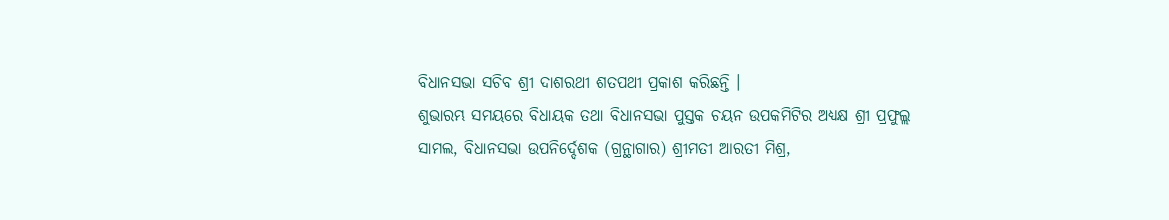ବିଧାନସଭା ସଚିବ ଶ୍ରୀ ଦାଶରଥୀ ଶତପଥୀ ପ୍ରକାଶ କରିଛନ୍ତି ।
ଶୁଭାରମ୍ଭ ସମୟରେ ବିଧାୟକ ତଥା ବିଧାନସଭା ପୁସ୍ତକ ଚୟନ ଉପକମିଟିର ଅଧ୍ୟକ୍ଷ ଶ୍ରୀ ପ୍ରଫୁଲ୍ଲ ସାମଲ, ବିଧାନସଭା ଉପନିର୍ଦ୍ଦେଶକ (ଗ୍ରନ୍ଥାଗାର) ଶ୍ରୀମତୀ ଆରତୀ ମିଶ୍ର,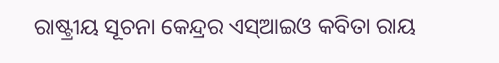ରାଷ୍ଟ୍ରୀୟ ସୂଚନା କେନ୍ଦ୍ରର ଏସ୍ଆଇଓ କବିତା ରାୟ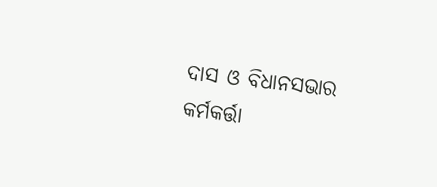ଦାସ ଓ ବିଧାନସଭାର କର୍ମକର୍ତ୍ତା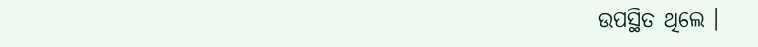ଉପସ୍ଥିତ ଥିଲେ ।